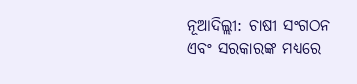ନୂଆଦିଲ୍ଲୀ: ଚାଷୀ ସଂଗଠନ ଏବଂ ସରକାରଙ୍କ ମଧ୍ୟରେ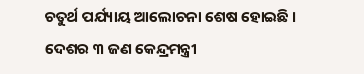ଚତୁର୍ଥ ପର୍ଯ୍ୟାୟ ଆଲୋଚନା ଶେଷ ହୋଇଛି । ଦେଶର ୩ ଜଣ କେନ୍ଦ୍ରମନ୍ତ୍ରୀ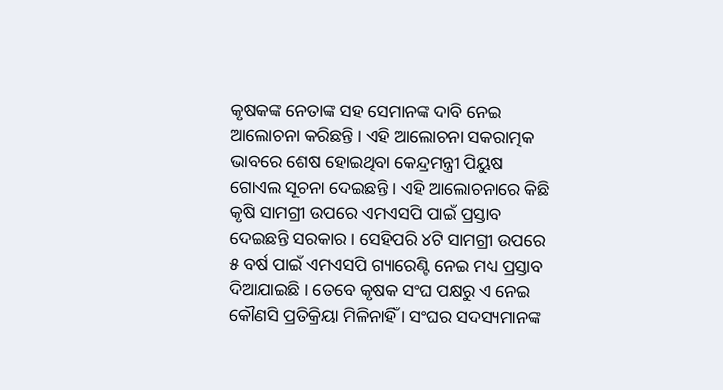କୃଷକଙ୍କ ନେତାଙ୍କ ସହ ସେମାନଙ୍କ ଦାବି ନେଇ ଆଲୋଚନା କରିଛନ୍ତି । ଏହି ଆଲୋଚନା ସକରାତ୍ମକ ଭାବରେ ଶେଷ ହୋଇଥିବା କେନ୍ଦ୍ରମନ୍ତ୍ରୀ ପିୟୁଷ ଗୋଏଲ ସୂଚନା ଦେଇଛନ୍ତି । ଏହି ଆଲୋଚନାରେ କିଛି କୃଷି ସାମଗ୍ରୀ ଉପରେ ଏମଏସପି ପାଇଁ ପ୍ରସ୍ତାବ ଦେଇଛନ୍ତି ସରକାର । ସେହିପରି ୪ଟି ସାମଗ୍ରୀ ଉପରେ ୫ ବର୍ଷ ପାଇଁ ଏମଏସପି ଗ୍ୟାରେଣ୍ଟି ନେଇ ମଧ୍ୟ ପ୍ରସ୍ତାବ ଦିଆଯାଇଛି । ତେବେ କୃଷକ ସଂଘ ପକ୍ଷରୁ ଏ ନେଇ କୌଣସି ପ୍ରତିକ୍ରିୟା ମିଳିନାହିଁ । ସଂଘର ସଦସ୍ୟମାନଙ୍କ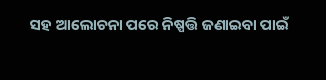ସହ ଆଲୋଚନା ପରେ ନିଷ୍ପତ୍ତି ଜଣାଇବା ପାଇଁ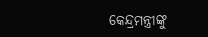କେନ୍ଦ୍ରମନ୍ତ୍ରୀଙ୍କୁ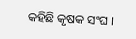କହିଛି କୃଷକ ସଂଘ ।